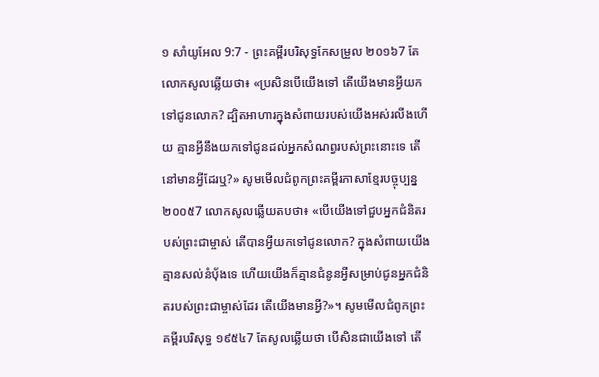១ សាំយូអែល 9:7 - ព្រះគម្ពីរបរិសុទ្ធកែសម្រួល ២០១៦7 តែលោកសូលឆ្លើយថា៖ «ប្រសិនបើយើងទៅ តើយើងមានអ្វីយកទៅជូនលោក? ដ្បិតអាហារក្នុងសំពាយរបស់យើងអស់រលីងហើយ គ្មានអ្វីនឹងយកទៅជូនដល់អ្នកសំណព្វរបស់ព្រះនោះទេ តើនៅមានអ្វីដែរឬ?» សូមមើលជំពូកព្រះគម្ពីរភាសាខ្មែរបច្ចុប្បន្ន ២០០៥7 លោកសូលឆ្លើយតបថា៖ «បើយើងទៅជួបអ្នកជំនិតរបស់ព្រះជាម្ចាស់ តើបានអ្វីយកទៅជូនលោក? ក្នុងសំពាយយើងគ្មានសល់នំប៉័ងទេ ហើយយើងក៏គ្មានជំនូនអ្វីសម្រាប់ជូនអ្នកជំនិតរបស់ព្រះជាម្ចាស់ដែរ តើយើងមានអ្វី?»។ សូមមើលជំពូកព្រះគម្ពីរបរិសុទ្ធ ១៩៥៤7 តែសូលឆ្លើយថា បើសិនជាយើងទៅ តើ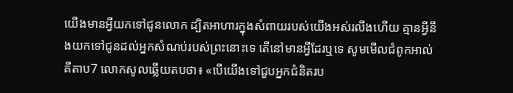យើងមានអ្វីយកទៅជូនលោក ដ្បិតអាហារក្នុងសំពាយរបស់យើងអស់រលីងហើយ គ្មានអ្វីនឹងយកទៅជូនដល់អ្នកសំណប់របស់ព្រះនោះទេ តើនៅមានអ្វីដែរឬទេ សូមមើលជំពូកអាល់គីតាប7 លោកសូលឆ្លើយតបថា៖ «បើយើងទៅជួបអ្នកជំនិតរប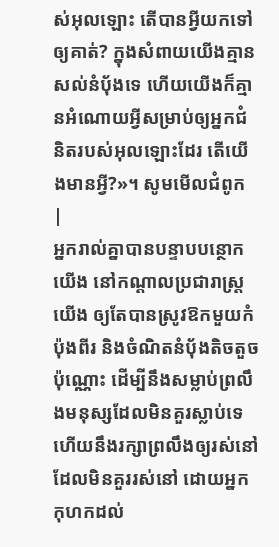ស់អុលឡោះ តើបានអ្វីយកទៅឲ្យគាត់? ក្នុងសំពាយយើងគ្មានសល់នំបុ័ងទេ ហើយយើងក៏គ្មានអំណោយអ្វីសម្រាប់ឲ្យអ្នកជំនិតរបស់អុលឡោះដែរ តើយើងមានអ្វី?»។ សូមមើលជំពូក |
អ្នករាល់គ្នាបានបន្ទាបបន្ថោកយើង នៅកណ្ដាលប្រជារាស្ត្រយើង ឲ្យតែបានស្រូវឱកមួយកំប៉ុងពីរ និងចំណិតនំបុ័ងតិចតួចប៉ុណ្ណោះ ដើម្បីនឹងសម្លាប់ព្រលឹងមនុស្សដែលមិនគួរស្លាប់ទេ ហើយនឹងរក្សាព្រលឹងឲ្យរស់នៅ ដែលមិនគួររស់នៅ ដោយអ្នកកុហកដល់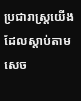ប្រជារាស្ត្រយើង ដែលស្តាប់តាមសេច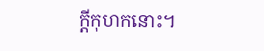ក្ដីកុហកនោះ។